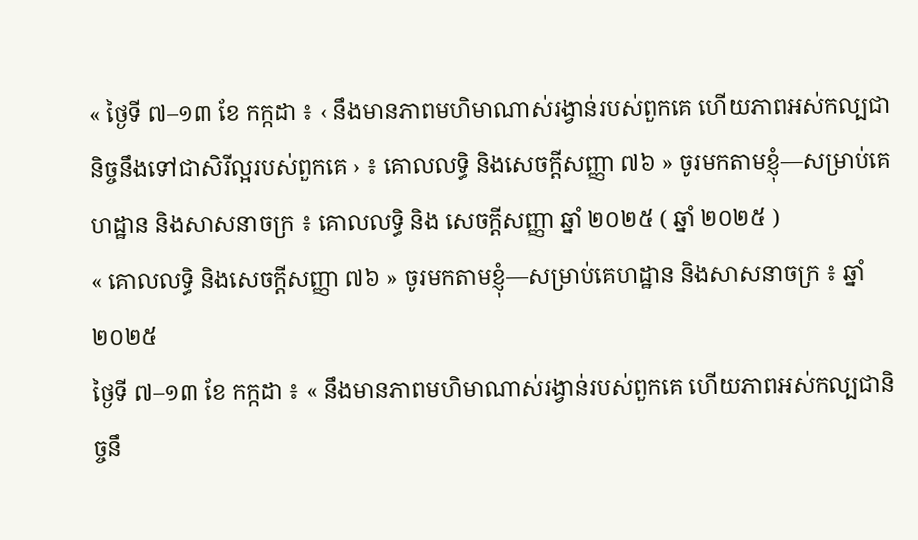« ថ្ងៃទី ៧–១៣ ខែ កក្កដា ៖ ‹ នឹងមានភាពមហិមាណាស់រង្វាន់របស់ពួកគេ ហើយភាពអស់កល្បជានិច្ចនឹងទៅជាសិរីល្អរបស់ពួកគេ › ៖ គោលលទ្ធិ និងសេចក្តីសញ្ញា ៧៦ » ចូរមកតាមខ្ញុំ—សម្រាប់គេហដ្ឋាន និងសាសនាចក្រ ៖ គោលលទ្ធិ និង សេចក្ដីសញ្ញា ឆ្នាំ ២០២៥ ( ឆ្នាំ ២០២៥ )
« គោលលទ្ធិ និងសេចក្តីសញ្ញា ៧៦ » ចូរមកតាមខ្ញុំ—សម្រាប់គេហដ្ឋាន និងសាសនាចក្រ ៖ ឆ្នាំ ២០២៥
ថ្ងៃទី ៧–១៣ ខែ កក្កដា ៖ « នឹងមានភាពមហិមាណាស់រង្វាន់របស់ពួកគេ ហើយភាពអស់កល្បជានិច្ចនឹ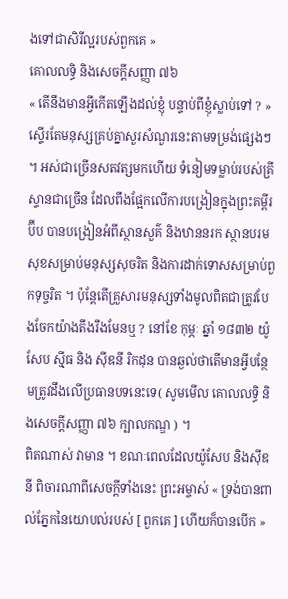ងទៅជាសិរីល្អរបស់ពួកគេ »
គោលលទ្ធិ និងសេចក្ដីសញ្ញា ៧៦
« តើនឹងមានអ្វីកើតឡើងដល់ខ្ញុំ បន្ទាប់ពីខ្ញុំស្លាប់ទៅ ? » ស្ទើរតែមនុស្សគ្រប់គ្នាសួរសំណួរនេះតាមទម្រង់ផ្សេងៗ ។ អស់ជាច្រើនសតវត្សមកហើយ ទំនៀមទម្លាប់របស់គ្រីស្ទានជាច្រើន ដែលពឹងផ្អែកលើការបង្រៀនក្នុងព្រះគម្ពីរប៊ីប បានបង្រៀនអំពីស្ថានសួគ៌ និងឋាននរក ស្ថានបរមសុខសម្រាប់មនុស្សសុចរិត និងការដាក់ទោសសម្រាប់ពួកទុច្ចរិត ។ ប៉ុន្ដែតើគ្រួសារមនុស្សទាំងមូលពិតជាត្រូវបែងចែកយ៉ាងតឹងរឹងមែនឬ ? នៅខែ កុម្ភៈ ឆ្នាំ ១៨៣២ យ៉ូសែប ស៊្មីធ និង ស៊ីឌនី រិកដុន បានឆ្ងល់ថាតើមានអ្វីបន្ថែមត្រូវដឹងលើប្រធានបទនេះទេ( សូមមើល គោលលទ្ធិ និងសេចក្តីសញ្ញា ៧៦ ក្បាលកណ្ឌ ) ។
ពិតណាស់ វាមាន ។ ខណៈពេលដែលយ៉ូសែប និងស៊ីឌនី ពិចារណាពីសេចក្តីទាំងនេះ ព្រះអម្ចាស់ « ទ្រង់បានពាល់ភ្នែកនៃយោបល់របស់ [ ពួកគេ ] ហើយក៏បានបើក »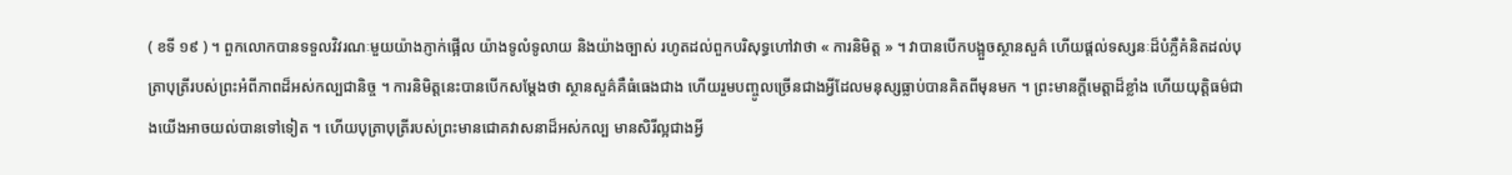( ខទី ១៩ ) ។ ពួកលោកបានទទួលវិវរណៈមួយយ៉ាងភ្ញាក់ផ្អើល យ៉ាងទូលំទូលាយ និងយ៉ាងច្បាស់ រហូតដល់ពួកបរិសុទ្ធហៅវាថា « ការនិមិត្ត » ។ វាបានបើកបង្អួចស្ថានសួគ៌ ហើយផ្ដល់ទស្សនៈដ៏បំភ្លឺគំនិតដល់បុត្រាបុត្រីរបស់ព្រះអំពីភាពដ៏អស់កល្បជានិច្ច ។ ការនិមិត្តនេះបានបើកសម្ដែងថា ស្ថានសួគ៌គឺធំធេងជាង ហើយរួមបញ្ចូលច្រើនជាងអ្វីដែលមនុស្សធ្លាប់បានគិតពីមុនមក ។ ព្រះមានក្ដីមេត្តាដ៏ខ្លាំង ហើយយុត្តិធម៌ជាងយើងអាចយល់បានទៅទៀត ។ ហើយបុត្រាបុត្រីរបស់ព្រះមានជោគវាសនាដ៏អស់កល្ប មានសិរីល្អជាងអ្វី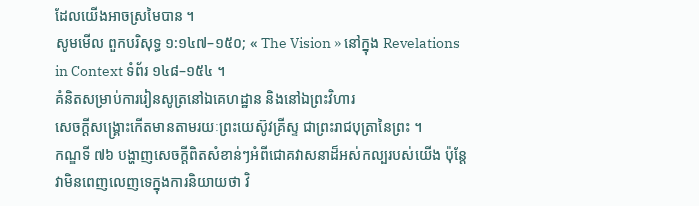ដែលយើងអាចស្រមៃបាន ។
សូមមើល ពួកបរិសុទ្ធ ១:១៤៧–១៥០; « The Vision » នៅក្នុង Revelations in Context ទំព័រ ១៤៨–១៥៤ ។
គំនិតសម្រាប់ការរៀនសូត្រនៅឯគេហដ្ឋាន និងនៅឯព្រះវិហារ
សេចក្ដីសង្គ្រោះកើតមានតាមរយៈព្រះយេស៊ូវគ្រីស្ទ ជាព្រះរាជបុត្រានៃព្រះ ។
កណ្ឌទី ៧៦ បង្ហាញសេចក្តីពិតសំខាន់ៗអំពីជោគវាសនាដ៏អស់កល្បរបស់យើង ប៉ុន្តែវាមិនពេញលេញទេក្នុងការនិយាយថា វិ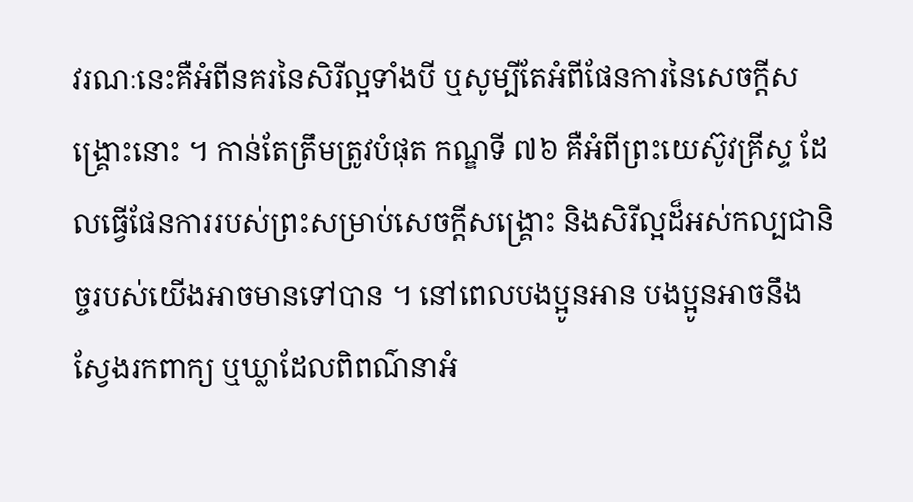វរណៈនេះគឺអំពីនគរនៃសិរីល្អទាំងបី ឬសូម្បីតែអំពីផែនការនៃសេចក្តីសង្គ្រោះនោះ ។ កាន់តែត្រឹមត្រូវបំផុត កណ្ឌទី ៧៦ គឺអំពីព្រះយេស៊ូវគ្រីស្ទ ដែលធ្វើផែនការរបស់ព្រះសម្រាប់សេចក្តីសង្រ្គោះ និងសិរីល្អដ៏អស់កល្បជានិច្ចរបស់យើងអាចមានទៅបាន ។ នៅពេលបងប្អូនអាន បងប្អូនអាចនឹងស្វែងរកពាក្យ ឬឃ្លាដែលពិពណ៌នាអំ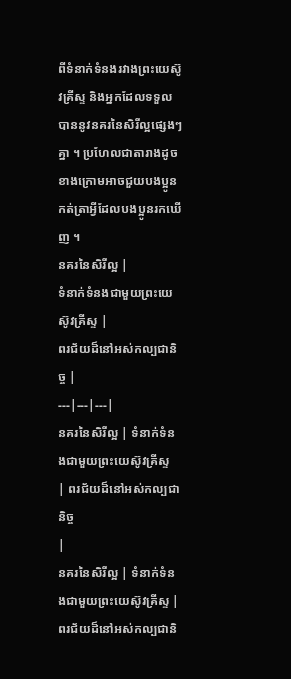ពីទំនាក់ទំនងរវាងព្រះយេស៊ូវគ្រីស្ទ និងអ្នកដែលទទួលបាននូវនគរនៃសិរីល្អផ្សេងៗគ្នា ។ ប្រហែលជាតារាងដូចខាងក្រោមអាចជួយបងប្អូនកត់ត្រាអ្វីដែលបងប្អូនរកឃើញ ។
នគរនៃសិរីល្អ |
ទំនាក់ទំនងជាមួយព្រះយេស៊ូវគ្រីស្ទ |
ពរជ័យដ៏នៅអស់កល្បជានិច្ច |
---|---|---|
នគរនៃសិរីល្អ | ទំនាក់ទំនងជាមួយព្រះយេស៊ូវគ្រីស្ទ
| ពរជ័យដ៏នៅអស់កល្បជានិច្ច
|
នគរនៃសិរីល្អ | ទំនាក់ទំនងជាមួយព្រះយេស៊ូវគ្រីស្ទ | ពរជ័យដ៏នៅអស់កល្បជានិ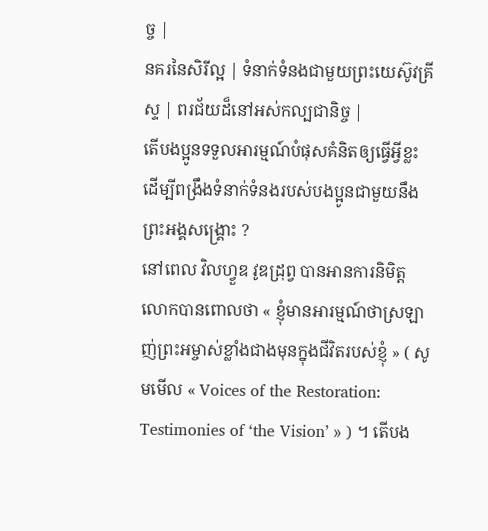ច្ច |
នគរនៃសិរីល្អ | ទំនាក់ទំនងជាមួយព្រះយេស៊ូវគ្រីស្ទ | ពរជ័យដ៏នៅអស់កល្បជានិច្ច |
តើបងប្អូនទទួលអារម្មណ៍បំផុសគំនិតឲ្យធ្វើអ្វីខ្លះ ដើម្បីពង្រឹងទំនាក់ទំនងរបស់បងប្អូនជាមួយនឹងព្រះអង្គសង្គ្រោះ ?
នៅពេល វិលហ្វួឌ វូឌដ្រុព្វ បានអានការនិមិត្ត លោកបានពោលថា « ខ្ញុំមានអារម្មណ៍ថាស្រឡាញ់ព្រះអម្ចាស់ខ្លាំងជាងមុនក្នុងជីវិតរបស់ខ្ញុំ » ( សូមមើល « Voices of the Restoration: Testimonies of ‘the Vision’ » ) ។ តើបង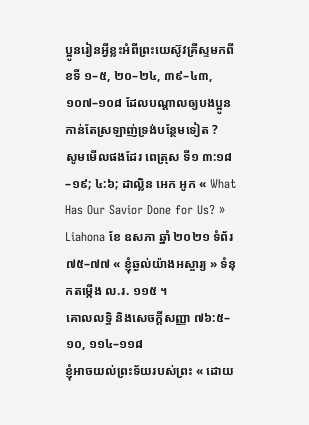ប្អូនរៀនអ្វីខ្លះអំពីព្រះយេស៊ូវគ្រីស្ទមកពី ខទី ១–៥, ២០–២៤, ៣៩–៤៣, ១០៧–១០៨ ដែលបណ្ដាលឲ្យបងប្អូនកាន់តែស្រឡាញ់ទ្រង់បន្ថែមទៀត ?
សូមមើលផងដែរ ពេត្រុស ទី១ ៣:១៨–១៩; ៤:៦; ដាល្លិន អេក អូក « What Has Our Savior Done for Us? » Liahona ខែ ឧសភា ឆ្នាំ ២០២១ ទំព័រ ៧៥–៧៧ « ខ្ញុំឆ្ងល់យ៉ាងអស្ចារ្យ » ទំនុកតម្កើង ល.រ. ១១៥ ។
គោលលទ្ធិ និងសេចក្តីសញ្ញា ៧៦:៥–១០, ១១៤–១១៨
ខ្ញុំអាចយល់ព្រះទ័យរបស់ព្រះ « ដោយ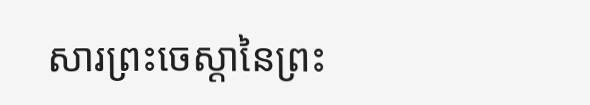សារព្រះចេស្ដានៃព្រះ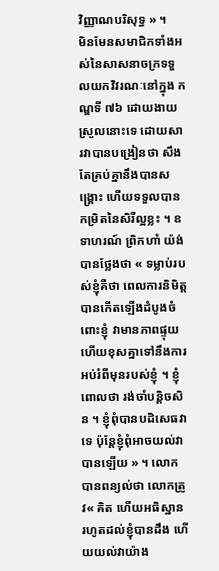វិញ្ញាណបរិសុទ្ធ » ។
មិនមែនសមាជិកទាំងអស់នៃសាសនាចក្រទទួលយកវិវរណៈនៅក្នុង កណ្ឌទី ៧៦ ដោយងាយស្រួលនោះទេ ដោយសារវាបានបង្រៀនថា សឹងតែគ្រប់គ្នានឹងបានសង្គ្រោះ ហើយទទួលបានកម្រិតនៃសិរីល្អខ្លះ ។ ឧទាហរណ៍ ព្រិកហាំ យ៉ង់ បានថ្លែងថា « ទម្លាប់របស់ខ្ញុំគឺថា ពេលការនិមិត្តបានកើតឡើងដំបូងចំពោះខ្ញុំ វាមានភាពផ្ទុយ ហើយខុសគ្នាទៅនឹងការអប់រំពីមុនរបស់ខ្ញុំ ។ ខ្ញុំពោលថា រង់ចាំបន្តិចសិន ។ ខ្ញុំពុំបានបដិសេធវាទេ ប៉ុន្តែខ្ញុំពុំអាចយល់វាបានឡើយ » ។ លោកបានពន្យល់ថា លោកត្រូវ« គិត ហើយអធិស្ឋាន រហូតដល់ខ្ញុំបានដឹង ហើយយល់វាយ៉ាង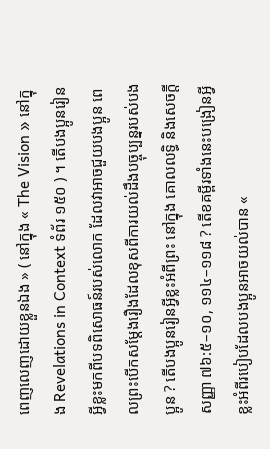ពេញលេញដោយខ្លួនឯង » ( នៅក្នុង « The Vision » នៅក្នុង Revelations in Context ទំព័រ ១៥០ ) ។ តើបងប្អូនរៀនអ្វីខ្លះមកពីបទពិសោធន៍របស់លោក ដែលវាអាចជួយបងប្អូន ពេលព្រះបើកសម្ដែងរឿងដែលខុសពីការយល់ដឹងបច្ចុប្បន្នរបស់បងប្អូន ? តើបងប្អូនរៀនអ្វីខ្លះអំពីព្រះ នៅក្នុង គោលលទ្ធិ និងសេចក្តីសញ្ញា ៧៦:៥–១០, ១១៤–១១៨ ? តើខគម្ពីរទាំងនេះបង្រៀនអ្វីខ្លះអំពីរបៀបដែលបងប្អូនអាចយល់បាន «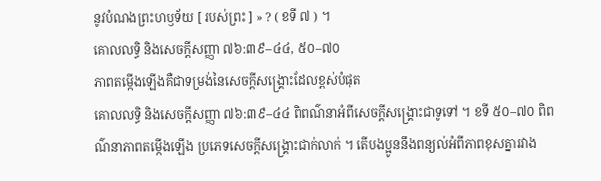នូវបំណងព្រះហឫទ័យ [ របស់ព្រះ ] » ? ( ខទី ៧ ) ។
គោលលទ្ធិ និងសេចក្តីសញ្ញា ៧៦:៣៩–៤៤, ៥០–៧០
ភាពតម្កើងឡើងគឺជាទម្រង់នៃសេចក្តីសង្រ្គោះដែលខ្ពស់បំផុត
គោលលទ្ធិ និងសេចក្តីសញ្ញា ៧៦:៣៩–៤៤ ពិពណ៌នាអំពីសេចក្តីសង្រ្គោះជាទូទៅ ។ ខទី ៥០–៧០ ពិពណ៌នាភាពតម្កើងឡើង ប្រភេទសេចក្តីសង្រ្គោះជាក់លាក់ ។ តើបងប្អូននឹងពន្យល់អំពីភាពខុសគ្នារវាង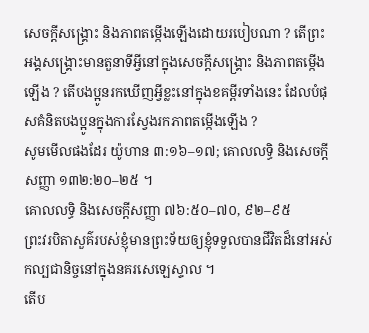សេចក្តីសង្រ្គោះ និងភាពតម្កើងឡើងដោយរបៀបណា ? តើព្រះអង្គសង្គ្រោះមានតួនាទីអ្វីនៅក្នុងសេចក្តីសង្រ្គោះ និងភាពតម្កើងឡើង ? តើបងប្អូនរកឃើញអ្វីខ្លះនៅក្នុងខគម្ពីរទាំងនេះ ដែលបំផុសគំនិតបងប្អូនក្នុងការស្វែងរកភាពតម្កើងឡើង ?
សូមមើលផងដែរ យ៉ូហាន ៣:១៦–១៧; គោលលទ្ធិ និងសេចក្តីសញ្ញា ១៣២:២០–២៥ ។
គោលលទ្ធិ និងសេចក្ដីសញ្ញា ៧៦:៥០–៧០, ៩២–៩៥
ព្រះវរបិតាសួគ៌របស់ខ្ញុំមានព្រះទ័យឲ្យខ្ញុំទទួលបានជីវិតដ៏នៅអស់កល្បជានិច្ចនៅក្នុងនគរសេឡេស្ទាល ។
តើប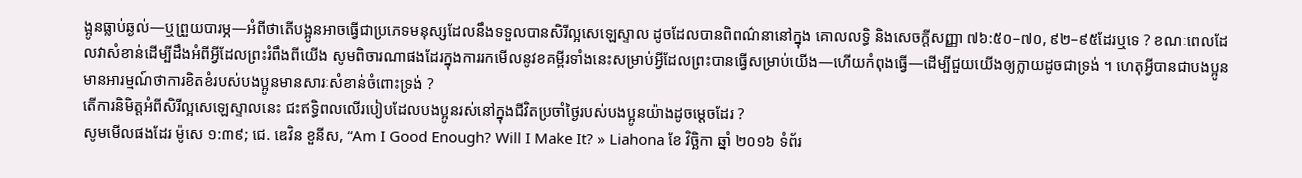ង្អូនធ្លាប់ឆ្ងល់—ឬព្រួយបារម្ភ—អំពីថាតើបង្អូនអាចធ្វើជាប្រភេទមនុស្សដែលនឹងទទួលបានសិរីល្អសេឡេស្ទាល ដូចដែលបានពិពណ៌នានៅក្នុង គោលលទ្ធិ និងសេចក្តីសញ្ញា ៧៦:៥០–៧០, ៩២–៩៥ដែរឬទេ ? ខណៈពេលដែលវាសំខាន់ដើម្បីដឹងអំពីអ្វីដែលព្រះរំពឹងពីយើង សូមពិចារណាផងដែរក្នុងការរកមើលនូវខគម្ពីរទាំងនេះសម្រាប់អ្វីដែលព្រះបានធ្វើសម្រាប់យើង—ហើយកំពុងធ្វើ—ដើម្បីជួយយើងឲ្យក្លាយដូចជាទ្រង់ ។ ហេតុអ្វីបានជាបងប្អូនមានអារម្មណ៍ថាការខិតខំរបស់បងប្អូនមានសារៈសំខាន់ចំពោះទ្រង់ ?
តើការនិមិត្តអំពីសិរីល្អសេឡេស្ទាលនេះ ជះឥទ្ធិពលលើរបៀបដែលបងប្អូនរស់នៅក្នុងជីវិតប្រចាំថ្ងៃរបស់បងប្អូនយ៉ាងដូចម្ដេចដែរ ?
សូមមើលផងដែរ ម៉ូសេ ១:៣៩; ជេ. ឌេវិន ខួនីស, “Am I Good Enough? Will I Make It? » Liahona ខែ វិច្ឆិកា ឆ្នាំ ២០១៦ ទំព័រ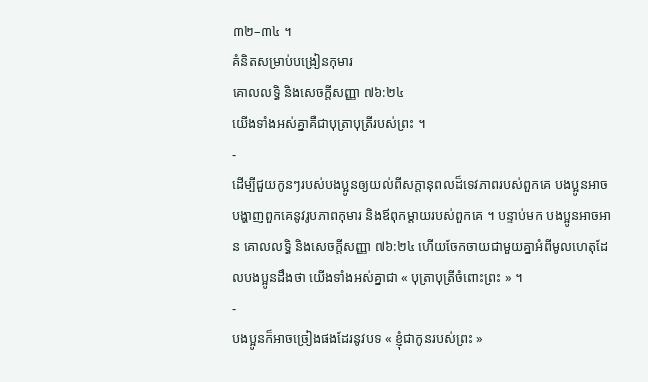៣២–៣៤ ។
គំនិតសម្រាប់បង្រៀនកុមារ
គោលលទ្ធិ និងសេចក្តីសញ្ញា ៧៦:២៤
យើងទាំងអស់គ្នាគឺជាបុត្រាបុត្រីរបស់ព្រះ ។
-
ដើម្បីជួយកូនៗរបស់បងប្អូនឲ្យយល់ពីសក្តានុពលដ៏ទេវភាពរបស់ពួកគេ បងប្អូនអាចបង្ហាញពួកគេនូវរូបភាពកុមារ និងឪពុកម្តាយរបស់ពួកគេ ។ បន្ទាប់មក បងប្អូនអាចអាន គោលលទ្ធិ និងសេចក្តីសញ្ញា ៧៦:២៤ ហើយចែកចាយជាមួយគ្នាអំពីមូលហេតុដែលបងប្អូនដឹងថា យើងទាំងអស់គ្នាជា « បុត្រាបុត្រីចំពោះព្រះ » ។
-
បងប្អូនក៏អាចច្រៀងផងដែរនូវបទ « ខ្ញុំជាកូនរបស់ព្រះ »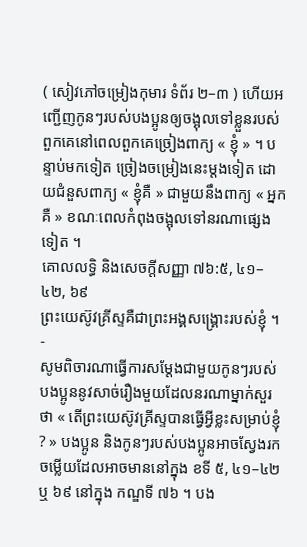( សៀវភៅចម្រៀងកុមារ ទំព័រ ២–៣ ) ហើយអញ្ជើញកូនៗរបស់បងប្អូនឲ្យចង្អុលទៅខ្លួនរបស់ពួកគេនៅពេលពួកគេច្រៀងពាក្យ « ខ្ញុំ » ។ បន្ទាប់មកទៀត ច្រៀងចម្រៀងនេះម្តងទៀត ដោយជំនួសពាក្យ « ខ្ញុំគឺ » ជាមួយនឹងពាក្យ « អ្នកគឺ » ខណៈពេលកំពុងចង្អុលទៅនរណាផ្សេងទៀត ។
គោលលទ្ធិ និងសេចក្ដីសញ្ញា ៧៦:៥, ៤១–៤២, ៦៩
ព្រះយេស៊ូវគ្រីស្ទគឺជាព្រះអង្គសង្រ្គោះរបស់ខ្ញុំ ។
-
សូមពិចារណាធ្វើការសម្តែងជាមួយកូនៗរបស់បងប្អូននូវសាច់រឿងមួយដែលនរណាម្នាក់សួរថា « តើព្រះយេស៊ូវគ្រីស្ទបានធ្វើអ្វីខ្លះសម្រាប់ខ្ញុំ ? » បងប្អូន និងកូនៗរបស់បងប្អូនអាចស្វែងរកចម្លើយដែលអាចមាននៅក្នុង ខទី ៥, ៤១–៤២ ឬ ៦៩ នៅក្នុង កណ្ឌទី ៧៦ ។ បង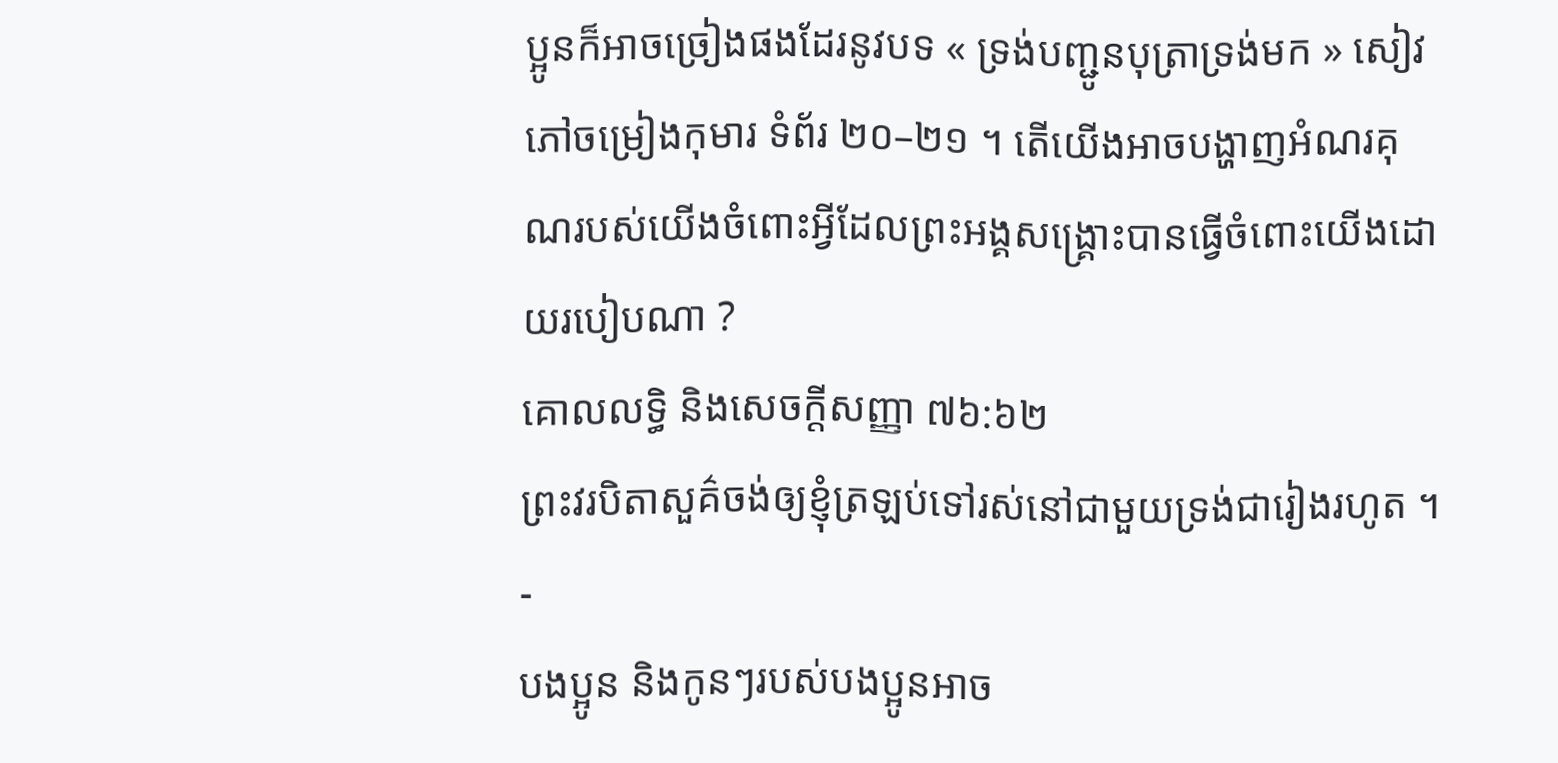ប្អូនក៏អាចច្រៀងផងដែរនូវបទ « ទ្រង់បញ្ជូនបុត្រាទ្រង់មក » សៀវភៅចម្រៀងកុមារ ទំព័រ ២០–២១ ។ តើយើងអាចបង្ហាញអំណរគុណរបស់យើងចំពោះអ្វីដែលព្រះអង្គសង្រ្គោះបានធ្វើចំពោះយើងដោយរបៀបណា ?
គោលលទ្ធិ និងសេចក្ដីសញ្ញា ៧៦:៦២
ព្រះវរបិតាសួគ៌ចង់ឲ្យខ្ញុំត្រឡប់ទៅរស់នៅជាមួយទ្រង់ជារៀងរហូត ។
-
បងប្អូន និងកូនៗរបស់បងប្អូនអាច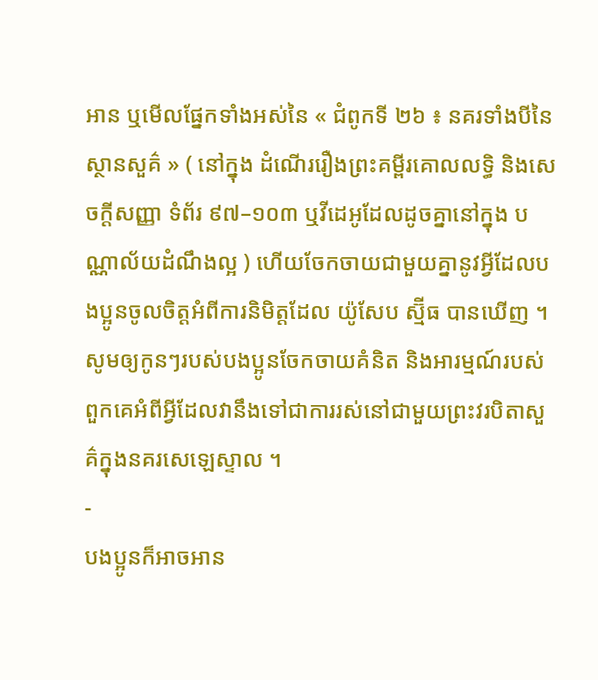អាន ឬមើលផ្នែកទាំងអស់នៃ « ជំពូកទី ២៦ ៖ នគរទាំងបីនៃស្ថានសួគ៌ » ( នៅក្នុង ដំណើររឿងព្រះគម្ពីរគោលលទ្ធិ និងសេចក្តីសញ្ញា ទំព័រ ៩៧–១០៣ ឬវីដេអូដែលដូចគ្នានៅក្នុង បណ្ណាល័យដំណឹងល្អ ) ហើយចែកចាយជាមួយគ្នានូវអ្វីដែលបងប្អូនចូលចិត្តអំពីការនិមិត្តដែល យ៉ូសែប ស្ម៊ីធ បានឃើញ ។ សូមឲ្យកូនៗរបស់បងប្អូនចែកចាយគំនិត និងអារម្មណ៍របស់ពួកគេអំពីអ្វីដែលវានឹងទៅជាការរស់នៅជាមួយព្រះវរបិតាសួគ៌ក្នុងនគរសេឡេស្ទាល ។
-
បងប្អូនក៏អាចអាន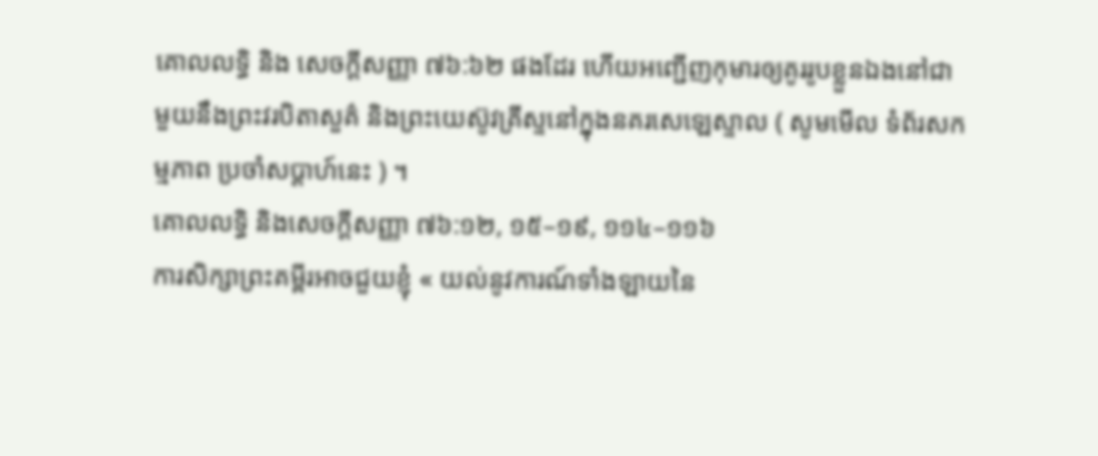គោលលទ្ធិ និង សេចក្ដីសញ្ញា ៧៦:៦២ ផងដែរ ហើយអញ្ជើញកុមារឲ្យគូររូបខ្លួនឯងនៅជាមួយនឹងព្រះវរបិតាសួគ៌ និងព្រះយេស៊ូវគ្រីស្ទនៅក្នុងនគរសេឡេស្ទាល ( សូមមើល ទំព័រសកម្មភាព ប្រចាំសប្តាហ៍នេះ ) ។
គោលលទ្ធិ និងសេចក្តីសញ្ញា ៧៦:១២, ១៥–១៩, ១១៤–១១៦
ការសិក្សាព្រះគម្ពីរអាចជួយខ្ញុំ « យល់នូវការណ៍ទាំងឡាយនៃ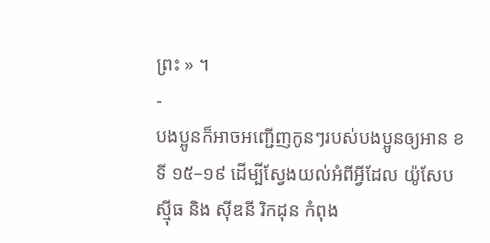ព្រះ » ។
-
បងប្អូនក៏អាចអញ្ជើញកូនៗរបស់បងប្អូនឲ្យអាន ខទី ១៥–១៩ ដើម្បីស្វែងយល់អំពីអ្វីដែល យ៉ូសែប ស៊្មីធ និង ស៊ីឌនី រិកដុន កំពុង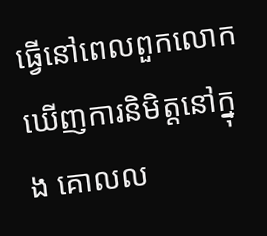ធ្វើនៅពេលពួកលោកឃើញការនិមិត្តនៅក្នុង គោលល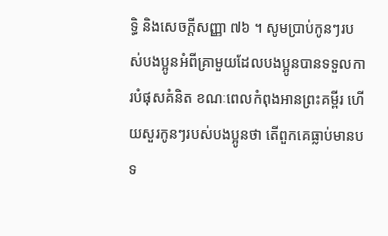ទ្ធិ និងសេចក្តីសញ្ញា ៧៦ ។ សូមប្រាប់កូនៗរបស់បងប្អូនអំពីគ្រាមួយដែលបងប្អូនបានទទួលការបំផុសគំនិត ខណៈពេលកំពុងអានព្រះគម្ពីរ ហើយសួរកូនៗរបស់បងប្អូនថា តើពួកគេធ្លាប់មានបទ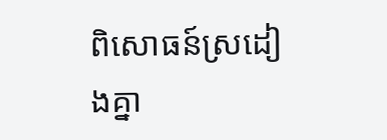ពិសោធន៍ស្រដៀងគ្នា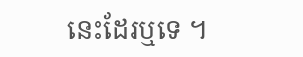នេះដែរឬទេ ។